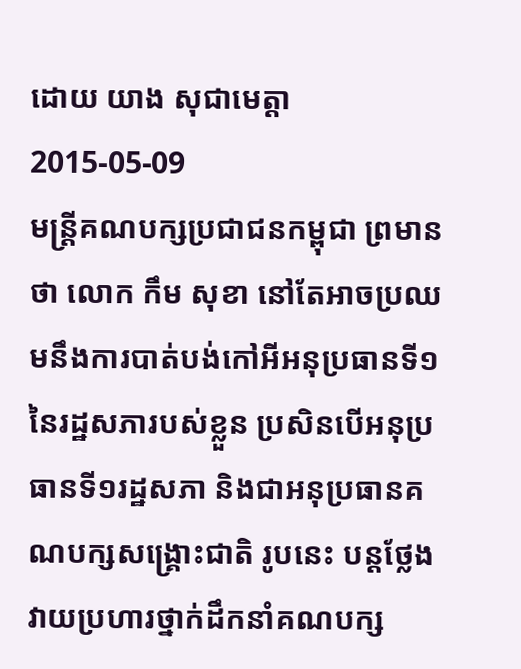ដោយ យាង សុជាមេត្តា
2015-05-09
មន្ត្រីគណបក្សប្រជាជនកម្ពុជា ព្រមានថា លោក កឹម សុខា នៅតែអាចប្រឈមនឹងការបាត់បង់កៅអីអនុប្រធានទី១នៃរដ្ឋសភារបស់ខ្លួន ប្រសិនបើអនុប្រធានទី១រដ្ឋសភា និងជាអនុប្រធានគណបក្សសង្គ្រោះជាតិ រូបនេះ បន្តថ្លែងវាយប្រហារថ្នាក់ដឹកនាំគណបក្ស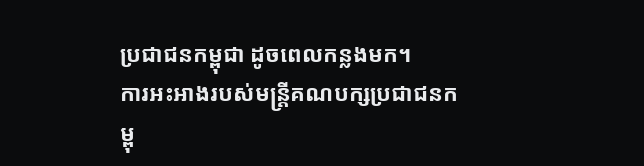ប្រជាជនកម្ពុជា ដូចពេលកន្លងមក។
ការអះអាងរបស់មន្ត្រីគណបក្សប្រជាជនកម្ពុ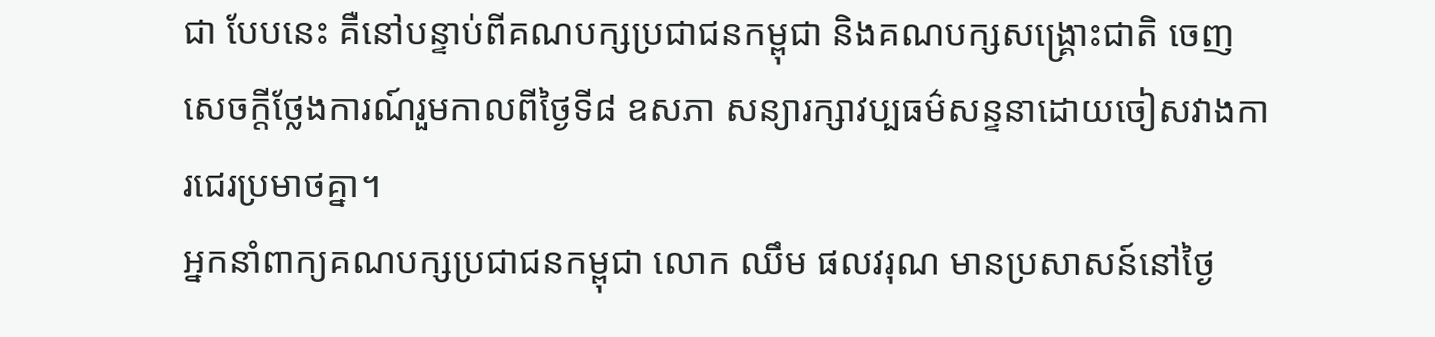ជា បែបនេះ គឺនៅបន្ទាប់ពីគណបក្សប្រជាជនកម្ពុជា និងគណបក្សសង្គ្រោះជាតិ ចេញសេចក្តីថ្លែងការណ៍រួមកាលពីថ្ងៃទី៨ ឧសភា សន្យារក្សាវប្បធម៌សន្ទនាដោយចៀសវាងការជេរប្រមាថគ្នា។
អ្នកនាំពាក្យគណបក្សប្រជាជនកម្ពុជា លោក ឈឹម ផលវរុណ មានប្រសាសន៍នៅថ្ងៃ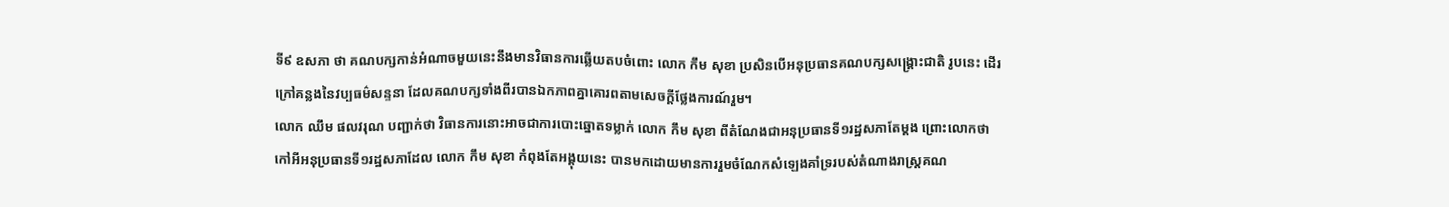ទី៩ ឧសភា ថា គណបក្សកាន់អំណាចមួយនេះនឹងមានវិធានការឆ្លើយតបចំពោះ លោក កឹម សុខា ប្រសិនបើអនុប្រធានគណបក្សសង្គ្រោះជាតិ រូបនេះ ដើរក្រៅគន្លងនៃវប្បធម៌សន្ទនា ដែលគណបក្សទាំងពីរបានឯកភាពគ្នាគោរពតាមសេចក្តីថ្លែងការណ៍រួម។
លោក ឈឹម ផលវរុណ បញ្ជាក់ថា វិធានការនោះអាចជាការបោះឆ្នោតទម្លាក់ លោក កឹម សុខា ពីតំណែងជាអនុប្រធានទី១រដ្ឋសភាតែម្តង ព្រោះលោកថា កៅអីអនុប្រធានទី១រដ្ឋសភាដែល លោក កឹម សុខា កំពុងតែអង្គុយនេះ បានមកដោយមានការរួមចំណែកសំឡេងគាំទ្ររបស់តំណាងរាស្ត្រគណ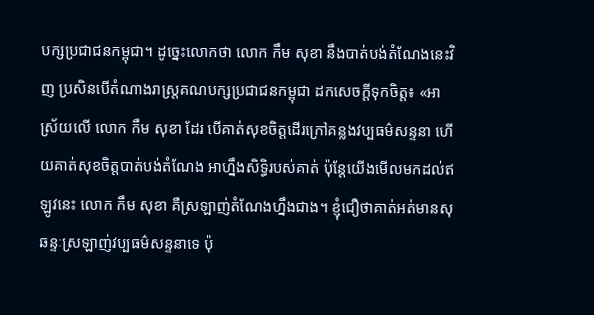បក្សប្រជាជនកម្ពុជា។ ដូច្នេះលោកថា លោក កឹម សុខា នឹងបាត់បង់តំណែងនេះវិញ ប្រសិនបើតំណាងរាស្ត្រគណបក្សប្រជាជនកម្ពុជា ដកសេចក្តីទុកចិត្ត៖ «អាស្រ័យលើ លោក កឹម សុខា ដែរ បើគាត់សុខចិត្តដើរក្រៅគន្លងវប្បធម៌សន្ទនា ហើយគាត់សុខចិត្តបាត់បង់តំណែង អាហ្នឹងសិទ្ធិរបស់គាត់ ប៉ុន្តែយើងមើលមកដល់ឥឡូវនេះ លោក កឹម សុខា គឺស្រឡាញ់តំណែងហ្នឹងជាង។ ខ្ញុំជឿថាគាត់អត់មានសុឆន្ទៈស្រឡាញ់វប្បធម៌សន្ទនាទេ ប៉ុ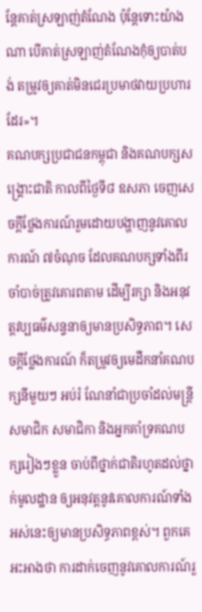ន្តែគាត់ស្រឡាញ់តំណែង ប៉ុន្តែទោះយ៉ាងណា បើគាត់ស្រឡាញ់តំណែងកុំឲ្យបាត់បង់ តម្រូវឲ្យគាត់មិនជេរប្រមាថវាយប្រហារដែរ»។
គណបក្សប្រជាជនកម្ពុជា និងគណបក្សសង្គ្រោះជាតិ កាលពីថ្ងៃទី៨ ឧសភា ចេញសេចក្តីថ្លែងការណ៍រួមដោយបង្ហាញនូវគោលការណ៍ ៧ចំណុច ដែលគណបក្សទាំងពីរចាំបាច់ត្រូវគោរពតាម ដើម្បីរក្សា និងអនុវត្តវប្បធម៌សន្ទនាឲ្យមានប្រសិទ្ធភាព។ សេចក្តីថ្លែងការណ៍ ក៏តម្រូវឲ្យមេដឹកនាំគណបក្សនីមួយៗ អប់រំ ណែនាំជាប្រចាំដល់មន្ត្រី សមាជិក សមាជិកា និងអ្នកគាំទ្រគណបក្សរៀងៗខ្លួន ចាប់ពីថ្នាក់ជាតិរហូតដល់ថ្នាក់មូលដ្ឋាន ឲ្យអនុវត្តនូវគោលការណ៍ទាំងអស់នេះឲ្យមានប្រសិទ្ធភាពខ្ពស់។ ពួកគេអះអាងថា ការដាក់ចេញនូវគោលការណ៍រួ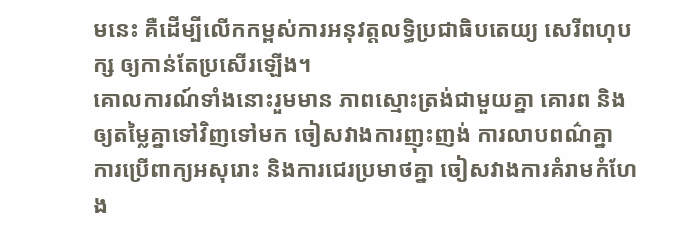មនេះ គឺដើម្បីលើកកម្ពស់ការអនុវត្តលទ្ធិប្រជាធិបតេយ្យ សេរីពហុបក្ស ឲ្យកាន់តែប្រសើរឡើង។
គោលការណ៍ទាំងនោះរួមមាន ភាពស្មោះត្រង់ជាមួយគ្នា គោរព និងឲ្យតម្លៃគ្នាទៅវិញទៅមក ចៀសវាងការញុះញង់ ការលាបពណ៌គ្នា ការប្រើពាក្យអសុរោះ និងការជេរប្រមាថគ្នា ចៀសវាងការគំរាមកំហែង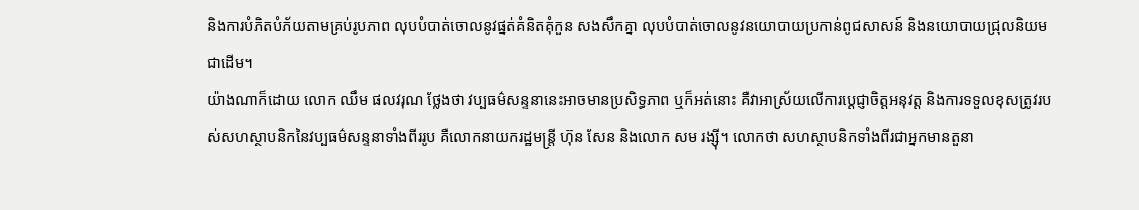និងការបំភិតបំភ័យតាមគ្រប់រូបភាព លុបបំបាត់ចោលនូវផ្នត់គំនិតគុំកួន សងសឹកគ្នា លុបបំបាត់ចោលនូវនយោបាយប្រកាន់ពូជសាសន៍ និងនយោបាយជ្រុលនិយម ជាដើម។
យ៉ាងណាក៏ដោយ លោក ឈឹម ផលវរុណ ថ្លែងថា វប្បធម៌សន្ទនានេះអាចមានប្រសិទ្ធភាព ឬក៏អត់នោះ គឺវាអាស្រ័យលើការប្ដេជ្ញាចិត្តអនុវត្ត និងការទទួលខុសត្រូវរបស់សហស្ថាបនិកនៃវប្បធម៌សន្ទនាទាំងពីររូប គឺលោកនាយករដ្ឋមន្ត្រី ហ៊ុន សែន និងលោក សម រង្ស៊ី។ លោកថា សហស្ថាបនិកទាំងពីរជាអ្នកមានតួនា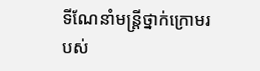ទីណែនាំមន្ត្រីថ្នាក់ក្រោមរបស់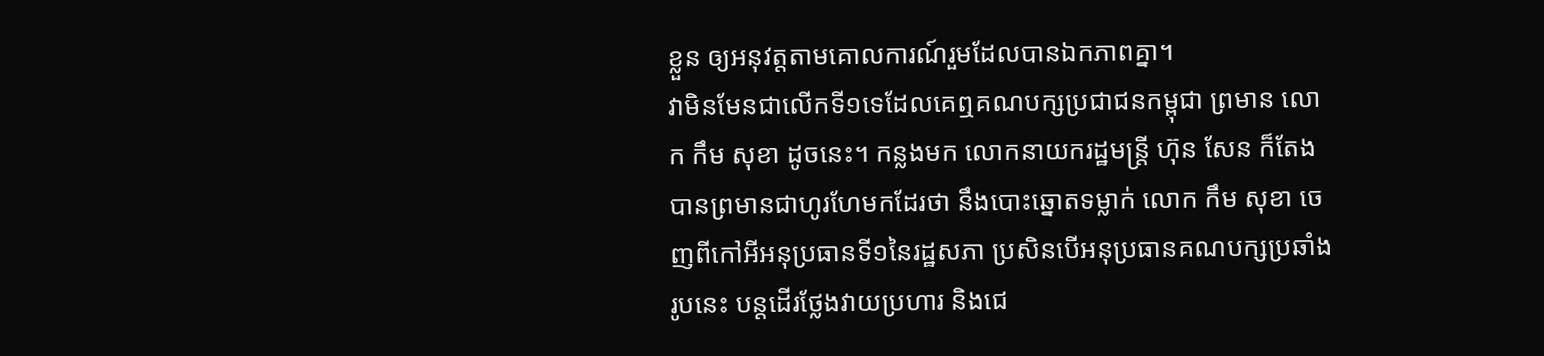ខ្លួន ឲ្យអនុវត្តតាមគោលការណ៍រួមដែលបានឯកភាពគ្នា។
វាមិនមែនជាលើកទី១ទេដែលគេឮគណបក្សប្រជាជនកម្ពុជា ព្រមាន លោក កឹម សុខា ដូចនេះ។ កន្លងមក លោកនាយករដ្ឋមន្ត្រី ហ៊ុន សែន ក៏តែងបានព្រមានជាហូរហែមកដែរថា នឹងបោះឆ្នោតទម្លាក់ លោក កឹម សុខា ចេញពីកៅអីអនុប្រធានទី១នៃរដ្ឋសភា ប្រសិនបើអនុប្រធានគណបក្សប្រឆាំងរូបនេះ បន្តដើរថ្លែងវាយប្រហារ និងជេ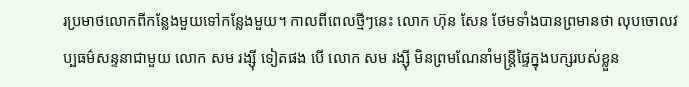រប្រមាថលោកពីកន្លែងមួយទៅកន្លែងមួយ។ កាលពីពេលថ្មីៗនេះ លោក ហ៊ុន សែន ថែមទាំងបានព្រមានថា លុបចោលវប្បធម៌សន្ទនាជាមួយ លោក សម រង្ស៊ី ទៀតផង បើ លោក សម រង្ស៊ី មិនព្រមណែនាំមន្ត្រីផ្ទៃក្នុងបក្សរបស់ខ្លួន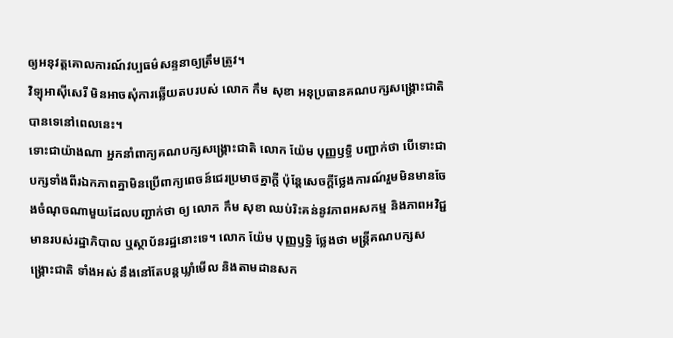ឲ្យអនុវត្តគោលការណ៍វប្បធម៌សន្ទនាឲ្យត្រឹមត្រូវ។
វិទ្យុអាស៊ីសេរី មិនអាចសុំការឆ្លើយតបរបស់ លោក កឹម សុខា អនុប្រធានគណបក្សសង្គ្រោះជាតិ បានទេនៅពេលនេះ។
ទោះជាយ៉ាងណា អ្នកនាំពាក្យគណបក្សសង្គ្រោះជាតិ លោក យ៉ែម បុញ្ញឫទ្ធិ បញ្ជាក់ថា បើទោះជាបក្សទាំងពីរឯកភាពគ្នាមិនប្រើពាក្យពេចន៍ជេរប្រមាថគ្នាក្តី ប៉ុន្តែសេចក្តីថ្លែងការណ៍រួមមិនមានចែងចំណុចណាមួយដែលបញ្ជាក់ថា ឲ្យ លោក កឹម សុខា ឈប់រិះគន់នូវភាពអសកម្ម និងភាពអវិជ្ជមានរបស់រដ្ឋាភិបាល ឬស្ថាប័នរដ្ឋនោះទេ។ លោក យ៉ែម បុញ្ញឫទ្ធិ ថ្លែងថា មន្ត្រីគណបក្សសង្គ្រោះជាតិ ទាំងអស់ នឹងនៅតែបន្តឃ្លាំមើល និងតាមដានសក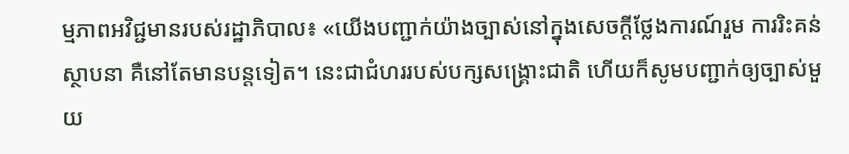ម្មភាពអវិជ្ជមានរបស់រដ្ឋាភិបាល៖ «យើងបញ្ជាក់យ៉ាងច្បាស់នៅក្នុងសេចក្តីថ្លែងការណ៍រួម ការរិះគន់ស្ថាបនា គឺនៅតែមានបន្តទៀត។ នេះជាជំហររបស់បក្សសង្គ្រោះជាតិ ហើយក៏សូមបញ្ជាក់ឲ្យច្បាស់មួយ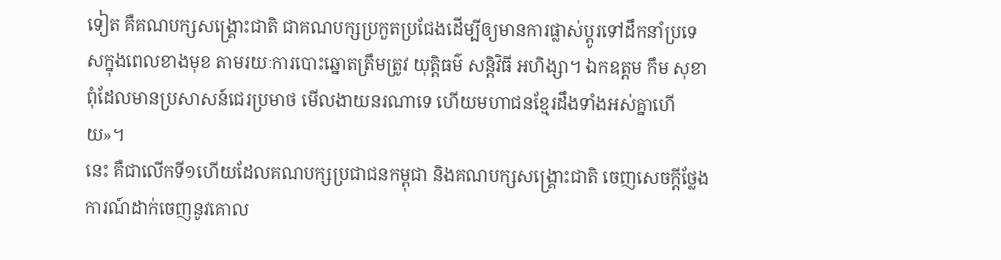ទៀត គឺគណបក្សសង្គ្រោះជាតិ ជាគណបក្សប្រកួតប្រជែងដើម្បីឲ្យមានការផ្លាស់ប្ដូរទៅដឹកនាំប្រទេសក្នុងពេលខាងមុខ តាមរយៈការបោះឆ្នោតត្រឹមត្រូវ យុត្តិធម៌ សន្តិវិធី អហិង្សា។ ឯកឧត្តម កឹម សុខា ពុំដែលមានប្រសាសន៍ជេរប្រមាថ មើលងាយនរណាទេ ហើយមហាជនខ្មែរដឹងទាំងអស់គ្នាហើយ»។
នេះ គឺជាលើកទី១ហើយដែលគណបក្សប្រជាជនកម្ពុជា និងគណបក្សសង្គ្រោះជាតិ ចេញសេចក្តីថ្លែងការណ៍ដាក់ចេញនូវគោល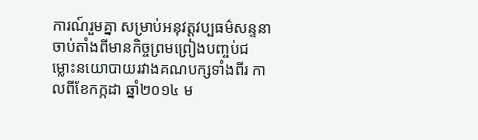ការណ៍រួមគ្នា សម្រាប់អនុវត្តវប្បធម៌សន្ទនាចាប់តាំងពីមានកិច្ចព្រមព្រៀងបញ្ចប់ជម្លោះនយោបាយរវាងគណបក្សទាំងពីរ កាលពីខែកក្កដា ឆ្នាំ២០១៤ ម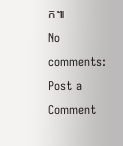ក៕
No comments:
Post a Comment